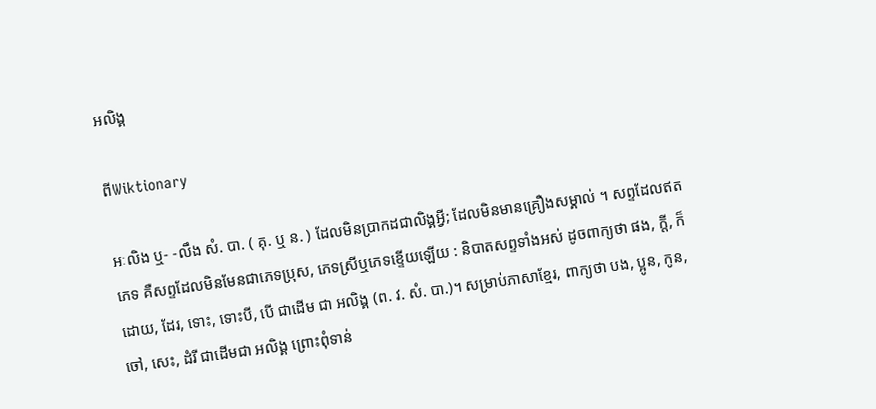អលិង្គ

ពីWiktionary

អៈលិង ឬ- -លឹង សំ. បា. ( គុ. ឬ ន. ) ដែលមិនប្រាកដជាលិង្គអ្វី; ដែលមិនមានគ្រឿងសម្គាល់ ។ សព្ទដែលឥតភេទ គឺសព្ទដែលមិនមែនជាភេទប្រុស, ភេទស្រីឬភេទខ្ទើយឡើយ : និបាតសព្ទទាំងអស់ ដូចពាក្យថា ផង, ក្តី, ក៏ដោយ, ដែរ, ទោះ, ទោះបី, បើ ជាដើម ជា អលិង្គ (ព. វ. សំ. បា.)។ សម្រាប់ភាសាខ្មែរ, ពាក្យថា បង, ប្អូន, កូន, ចៅ, សេះ, ដំរី ជាដើមជា អលិង្គ ព្រោះពុំទាន់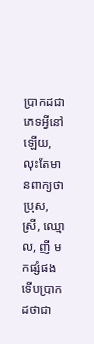ប្រាកដជាភេទអ្វីនៅឡើយ, លុះតែមានពាក្យថា ប្រុស, ស្រី, ឈ្មោល, ញី មកផ្សំផង ទើបប្រាកដថាជា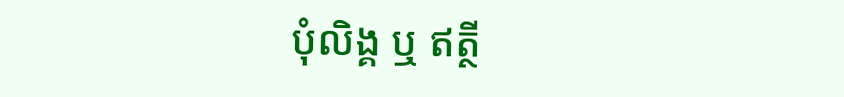បុំលិង្គ ឬ ឥត្ថី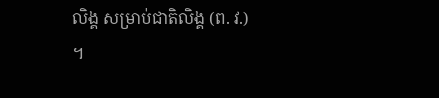លិង្គ សម្រាប់ជាតិលិង្គ (ព. វ.) ។